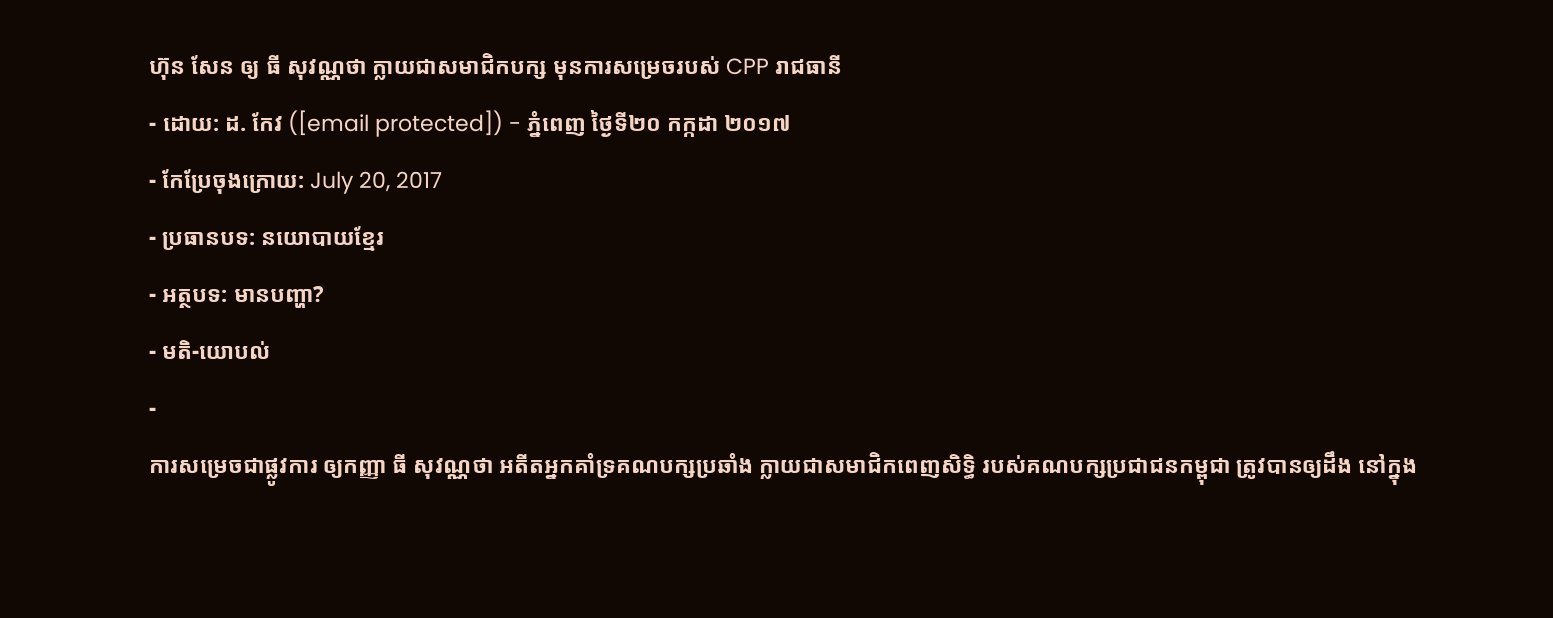ហ៊ុន សែន ឲ្យ ធី សុវណ្ណថា ក្លាយជាសមាជិកបក្ស មុនការសម្រេចរបស់ CPP រាជធានី
- ដោយ: ដ. កែវ ([email protected]) - ភ្នំពេញ ថ្ងៃទី២០ កក្កដា ២០១៧
- កែប្រែចុងក្រោយ: July 20, 2017
- ប្រធានបទ: នយោបាយខ្មែរ
- អត្ថបទ: មានបញ្ហា?
- មតិ-យោបល់
-
ការសម្រេចជាផ្លូវការ ឲ្យកញ្ញា ធី សុវណ្ណថា អតីតអ្នកគាំទ្រគណបក្សប្រឆាំង ក្លាយជាសមាជិកពេញសិទ្ធិ របស់គណបក្សប្រជាជនកម្ពុជា ត្រូវបានឲ្យដឹង នៅក្នុង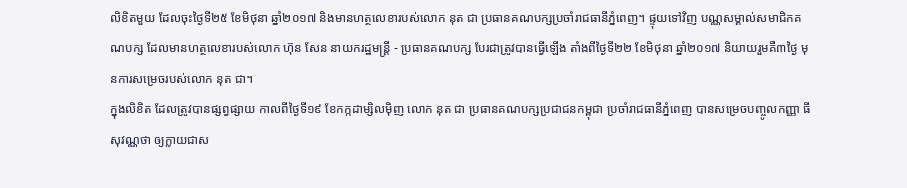លិខិតមួយ ដែលចុះថ្ងៃទី២៥ ខែមិថុនា ឆ្នាំ២០១៧ និងមានហត្ថលេខារបស់លោក នុត ជា ប្រធានគណបក្សប្រចាំរាជធានីភ្នំពេញ។ ផ្ទុយទៅវិញ បណ្ណសម្គាល់សមាជិកគណបក្ស ដែលមានហត្ថលេខារបស់លោក ហ៊ុន សែន នាយករដ្ឋមន្ត្រី - ប្រធានគណបក្ស បែរជាត្រូវបានធ្វើឡើង តាំងពីថ្ងៃទី២២ ខែមិថុនា ឆ្នាំ២០១៧ និយាយរួមគឺ៣ថ្ងៃ មុនការសម្រេចរបស់លោក នុត ជា។
ក្នុងលិខិត ដែលត្រូវបានផ្សព្វផ្សាយ កាលពីថ្ងៃទី១៩ ខែកក្កដាម្សិលម៉ិញ លោក នុត ជា ប្រធានគណបក្សប្រជាជនកម្ពុជា ប្រចាំរាជធានីភ្នំពេញ បានសម្រេចបញ្ចូលកញ្ញា ធី សុវណ្ណថា ឲ្យក្លាយជាស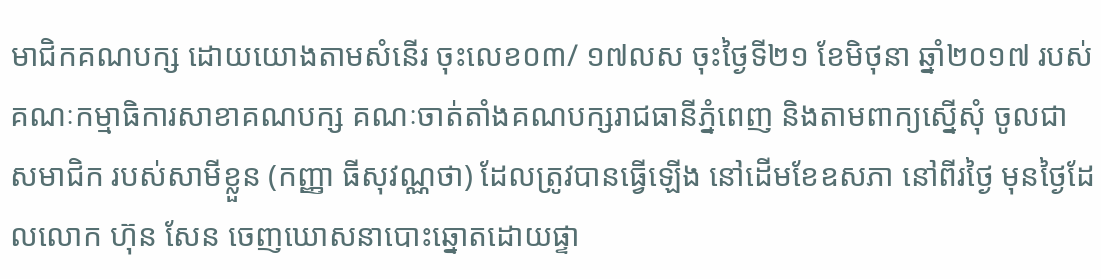មាជិកគណបក្ស ដោយយោងតាមសំនើរ ចុះលេខ០៣/ ១៧លស ចុះថ្ងៃទី២១ ខែមិថុនា ឆ្នាំ២០១៧ របស់គណៈកម្មាធិការសាខាគណបក្ស គណៈចាត់តាំងគណបក្សរាជធានីភ្នំពេញ និងតាមពាក្យស្នើសុំ ចូលជាសមាជិក របស់សាមីខ្លួន (កញ្ញា ធីសុវណ្ណថា) ដែលត្រូវបានធ្វើឡើង នៅដើមខែឧសភា នៅពីរថ្ងៃ មុនថ្ងៃដែលលោក ហ៊ុន សែន ចេញឃោសនាបោះឆ្នោតដោយផ្ទា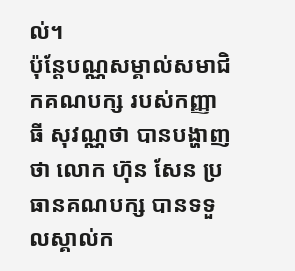ល់។
ប៉ុន្តែបណ្ណសម្គាល់សមាជិកគណបក្ស របស់កញ្ញា ធី សុវណ្ណថា បានបង្ហាញថា លោក ហ៊ុន សែន ប្រធានគណបក្ស បានទទួលស្គាល់ក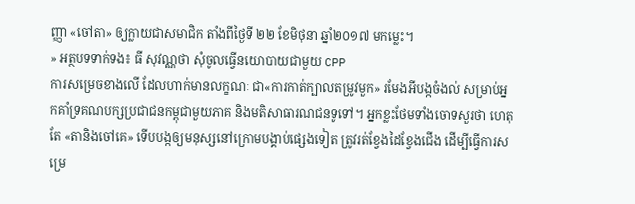ញ្ញា «ចៅតា» ឲ្យក្លាយជាសមាជិក តាំងពីថ្ងៃទី ២២ ខែមិថុនា ឆ្នាំ២០១៧ មកម្លេះ។
» អត្ថបទទាក់ទង៖ ធី សុវណ្ណថា សុំចូលធ្វើនយោបាយជាមួយ CPP
ការសម្រេចខាងលើ ដែលហាក់មានលក្ខណៈ ជា«ការកាត់ក្បាលតម្រូវមួក» រមែងអីបង្កចំងល់ សម្រាប់អ្នកគាំទ្រគណបក្សប្រជាជនកម្ពុជាមួយភាគ និងមតិសាធារណជនទូទៅ។ អ្នកខ្លះថែមទាំងចោទសួរថា ហេតុតែ «តានិងចៅគេ» ទើបបង្កឲ្យមនុស្សនៅក្រោមបង្គាប់ផ្សេងទៀត ត្រូវរត់ខ្វែងដៃខ្វែងជើង ដើម្បីធ្វើការសម្រេ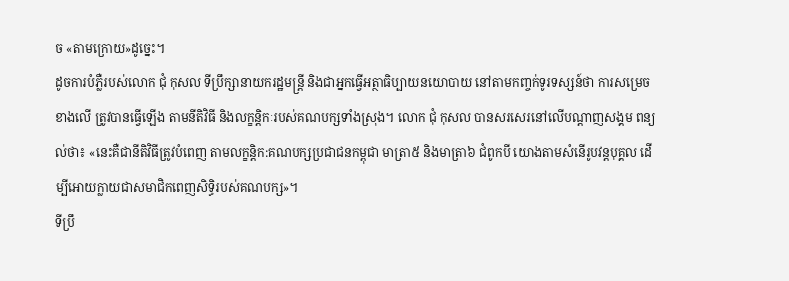ច «តាមក្រោយ»ដូច្នេះ។
ដូចការបំភ្លឺរបស់លោក ជុំ កុសល ទីប្រឹក្សានាយករដ្ឋមន្ត្រី និងជាអ្នកធ្វើអត្ថាធិប្បាយនយោបាយ នៅតាមកញ្ចក់ទូរទស្សន៍ថា ការសម្រេចខាងលើ ត្រូវបានធ្វើឡើង តាមនីតិវិធី និងលក្ខន្តិកៈរបស់គណបក្សទាំងស្រុង។ លោក ជុំ កុសល បានសរសេរនៅលើបណ្ដាញសង្គម ពន្យល់ថា៖ «នេះគឺជានីតិវិធីត្រូវបំពេញ តាមលក្ខន្តិក:គណបក្សប្រជាជនកម្ពុជា មាត្រា៥ និងមាត្រា៦ ជំពូកបី យោងតាមសំនើរូបវន្តបុគ្គល ដើម្បីអោយក្លាយជាសមាជិកពេញសិទ្ធិរបស់គណបក្ស»។
ទីប្រឹ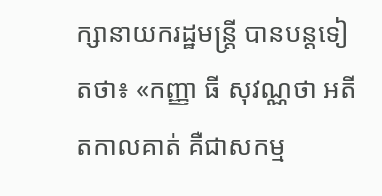ក្សានាយករដ្ឋមន្ត្រី បានបន្តទៀតថា៖ «កញ្ញា ធី សុវណ្ណថា អតីតកាលគាត់ គឺជាសកម្ម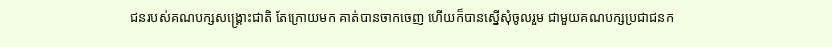ជនរបស់គណបក្សសង្គ្រោះជាតិ តែក្រោយមក គាត់បានចាកចេញ ហើយក៏បានស្នើសុំចូលរួម ជាមួយគណបក្សប្រជាជនក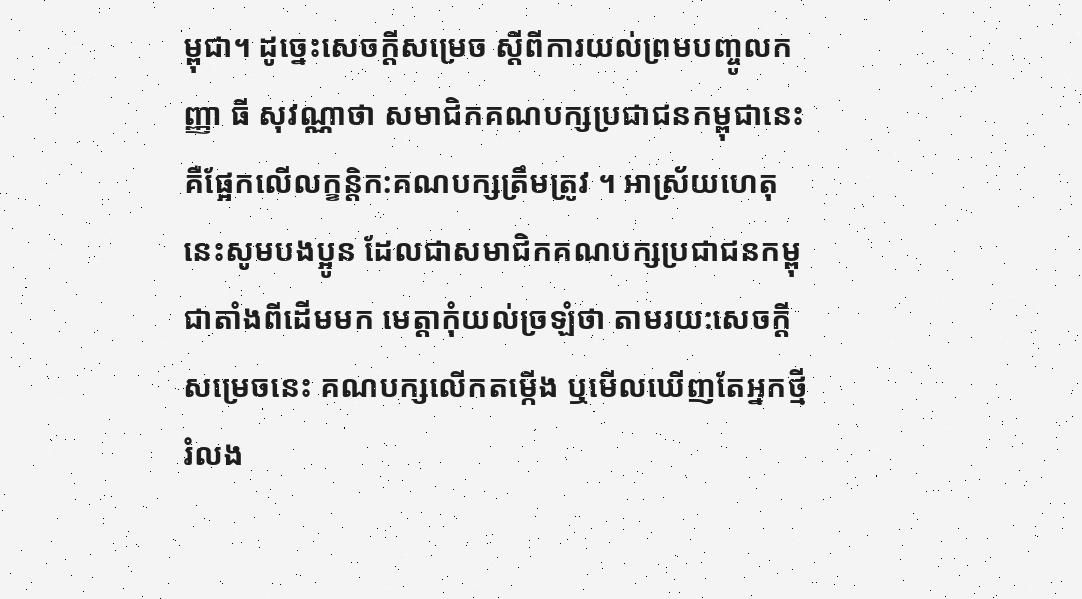ម្ពុជា។ ដូច្នេះសេចក្តីសម្រេច ស្តីពីការយល់ព្រមបញ្ចូលកញ្ញា ធី សុវណ្ណាថា សមាជិកគណបក្សប្រជាជនកម្ពុជានេះ គឺផ្អែកលើលក្ខន្តិក:គណបក្សត្រឹមត្រូវ ។ អាស្រ័យហេតុនេះសូមបងប្អូន ដែលជាសមាជិកគណបក្សប្រជាជនកម្ពុជាតាំងពីដើមមក មេត្តាកុំយល់ច្រឡំថា តាមរយ:សេចក្តីសម្រេចនេះ គណបក្សលើកតម្កើង ឬមើលឃើញតែអ្នកថ្មី រំលង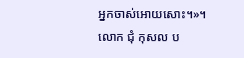អ្នកចាស់អោយសោះ។»។
លោក ជុំ កុសល ប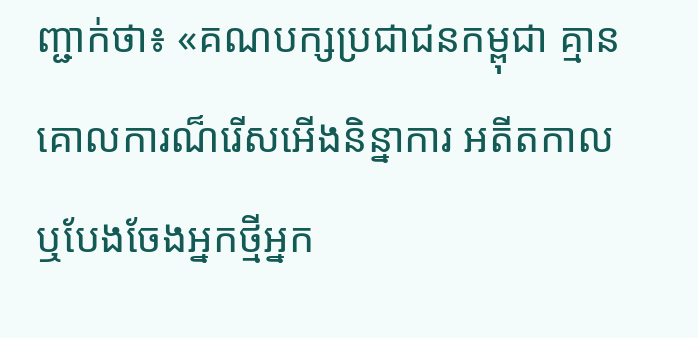ញ្ជាក់ថា៖ «គណបក្សប្រជាជនកម្ពុជា គ្មានគោលការណ៏រើសអើងនិន្នាការ អតីតកាល ឬបែងចែងអ្នកថ្មីអ្នក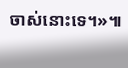ចាស់នោះទេ។»៕